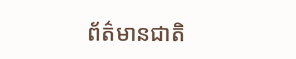ព័ត៌មានជាតិ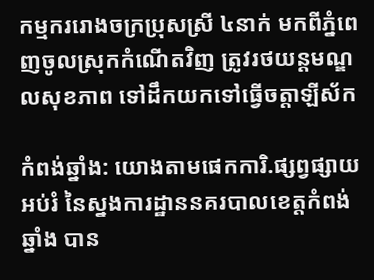កម្មកររោងចក្រប្រុសស្រី ៤នាក់ មកពីភ្នំពេញចូលស្រុកកំណើតវិញ ត្រូវរថយន្តមណ្ឌលសុខភាព ទៅដឹកយកទៅធ្វើចត្តាឡីស័ក

កំពង់ឆ្នាំង: យោងតាមផេកការិ.ផ្សព្វផ្សាយអប់រំ នៃស្នងការដ្ឋាននគរបាលខេត្តកំពង់ឆ្នាំង បាន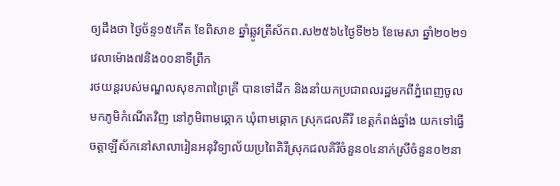ឲ្យដឹងថា ថ្ងៃច័ន្ទ១៥កើត ខែពិសាខ ឆ្នាំឆ្លូវត្រីស័កព.ស២៥៦៤ថ្ងៃទី២៦ ខែមេសា ឆ្នាំ២០២១ វេលាម៉ោង៧និង០០នាទីព្រឹក
រថយន្ដរបស់មណ្ឌលសុខភាពព្រៃគ្រី បានទៅដឹក និងនាំយកប្រជាពលរដ្ឋមកពីភ្នំពេញចូលមកភូមិកំណើតវិញ នៅភូមិពាមឆ្កោក ឃុំពាមឆ្កោក ស្រុកជលគីរី ខេត្តកំពង់ឆ្នាំង យកទៅធ្វើចត្តាឡីស័កនៅសាលារៀនអនុវិទ្យាល័យប្រពៃគិរីស្រុកជលគិរីចំនួន០៤នាក់ស្រីចំនួន០២នា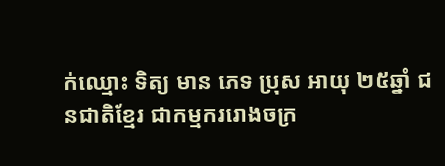ក់ឈ្មោះ ទិត្យ មាន ភេទ ប្រុស អាយុ ២៥ឆ្នាំ ជនជាតិខ្មែរ ជាកម្មកររោងចក្រ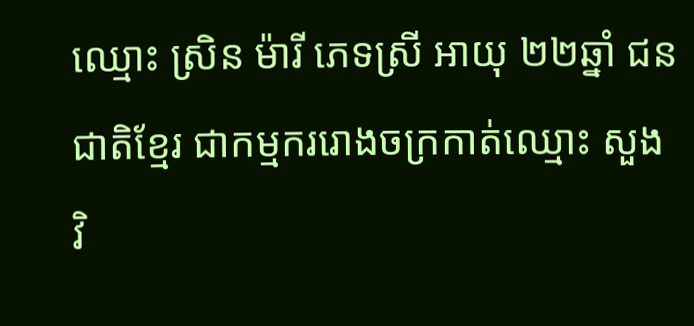ឈ្មោះ ស្រិន ម៉ារី ភេទស្រី អាយុ ២២ឆ្នាំ ជនជាតិខ្មែរ ជាកម្មកររោងចក្រកាត់ឈ្មោះ សួង វិ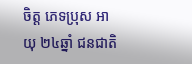ចិត្ត ភេទប្រុស អាយុ ២៤ឆ្នាំ ជនជាតិ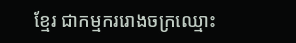ខ្មែរ ជាកម្មកររោងចក្រឈ្មោះ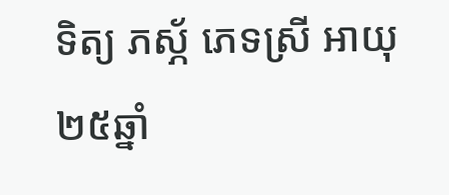ទិត្យ ភស្ភ័ ភេទស្រី អាយុ ២៥ឆ្នាំ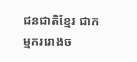ជនជាតិខ្មែរ ជាកម្មកររោងច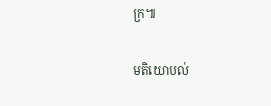ក្រ៕

មតិយោបល់